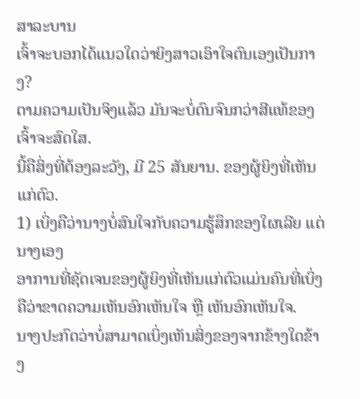ສາລະບານ
ເຈົ້າຈະບອກໄດ້ແນວໃດວ່າຍິງສາວເອົາໃຈຕົນເອງເປັນກາງ?
ຕາມຄວາມເປັນຈິງແລ້ວ ມັນຈະບໍ່ດົນຈົນກວ່າສີແທ້ຂອງເຈົ້າຈະສົດໃສ.
ນີ້ຄືສິ່ງທີ່ຕ້ອງລະວັງ, ມີ 25 ສັນຍານ. ຂອງຜູ້ຍິງທີ່ເຫັນແກ່ຕົວ.
1) ເບິ່ງຄືວ່ານາງບໍ່ສົນໃຈກັບຄວາມຮູ້ສຶກຂອງໃຜເລີຍ ແຕ່ນາງເອງ
ອາການທີ່ຊັດເຈນຂອງຜູ້ຍິງທີ່ເຫັນແກ່ຕົວແມ່ນຄົນທີ່ເບິ່ງຄືວ່າຂາດຄວາມເຫັນອົກເຫັນໃຈ ຫຼື ເຫັນອົກເຫັນໃຈ.
ນາງປະກົດວ່າບໍ່ສາມາດເບິ່ງເຫັນສິ່ງຂອງຈາກຂ້າງໃດຂ້າງ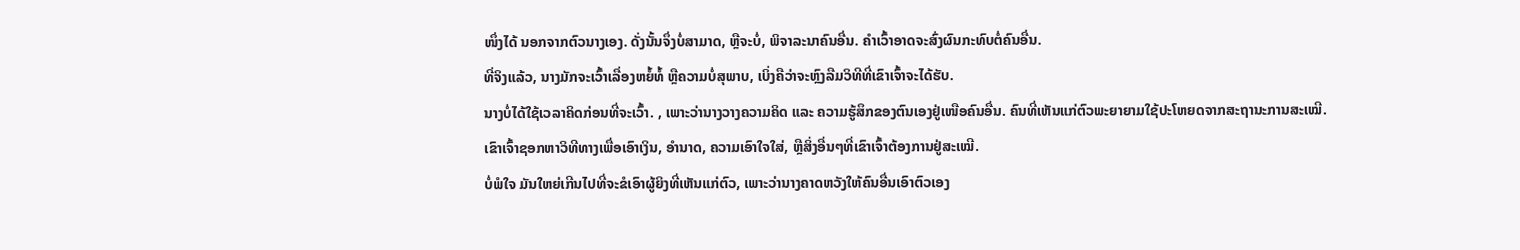ໜຶ່ງໄດ້ ນອກຈາກຕົວນາງເອງ. ດັ່ງນັ້ນຈຶ່ງບໍ່ສາມາດ, ຫຼືຈະບໍ່, ພິຈາລະນາຄົນອື່ນ. ຄໍາເວົ້າອາດຈະສົ່ງຜົນກະທົບຕໍ່ຄົນອື່ນ.
ທີ່ຈິງແລ້ວ, ນາງມັກຈະເວົ້າເລື່ອງຫຍໍ້ທໍ້ ຫຼືຄວາມບໍ່ສຸພາບ, ເບິ່ງຄືວ່າຈະຫຼົງລືມວິທີທີ່ເຂົາເຈົ້າຈະໄດ້ຮັບ.
ນາງບໍ່ໄດ້ໃຊ້ເວລາຄິດກ່ອນທີ່ຈະເວົ້າ. , ເພາະວ່ານາງວາງຄວາມຄິດ ແລະ ຄວາມຮູ້ສຶກຂອງຕົນເອງຢູ່ເໜືອຄົນອື່ນ. ຄົນທີ່ເຫັນແກ່ຕົວພະຍາຍາມໃຊ້ປະໂຫຍດຈາກສະຖານະການສະເໝີ.
ເຂົາເຈົ້າຊອກຫາວິທີທາງເພື່ອເອົາເງິນ, ອຳນາດ, ຄວາມເອົາໃຈໃສ່, ຫຼືສິ່ງອື່ນໆທີ່ເຂົາເຈົ້າຕ້ອງການຢູ່ສະເໝີ.
ບໍ່ພໍໃຈ ມັນໃຫຍ່ເກີນໄປທີ່ຈະຂໍເອົາຜູ້ຍິງທີ່ເຫັນແກ່ຕົວ, ເພາະວ່ານາງຄາດຫວັງໃຫ້ຄົນອື່ນເອົາຕົວເອງ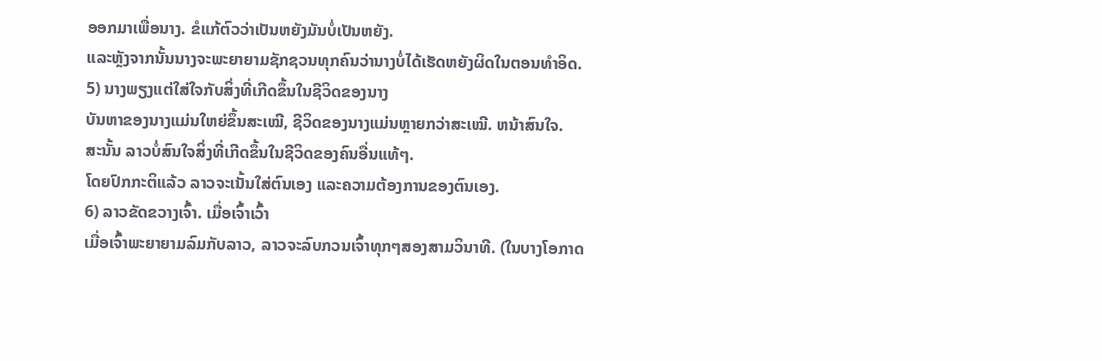ອອກມາເພື່ອນາງ. ຂໍແກ້ຕົວວ່າເປັນຫຍັງມັນບໍ່ເປັນຫຍັງ.
ແລະຫຼັງຈາກນັ້ນນາງຈະພະຍາຍາມຊັກຊວນທຸກຄົນວ່ານາງບໍ່ໄດ້ເຮັດຫຍັງຜິດໃນຕອນທໍາອິດ.
5) ນາງພຽງແຕ່ໃສ່ໃຈກັບສິ່ງທີ່ເກີດຂຶ້ນໃນຊີວິດຂອງນາງ
ບັນຫາຂອງນາງແມ່ນໃຫຍ່ຂຶ້ນສະເໝີ, ຊີວິດຂອງນາງແມ່ນຫຼາຍກວ່າສະເໝີ. ຫນ້າສົນໃຈ.
ສະນັ້ນ ລາວບໍ່ສົນໃຈສິ່ງທີ່ເກີດຂຶ້ນໃນຊີວິດຂອງຄົນອື່ນແທ້ໆ.
ໂດຍປົກກະຕິແລ້ວ ລາວຈະເນັ້ນໃສ່ຕົນເອງ ແລະຄວາມຕ້ອງການຂອງຕົນເອງ.
6) ລາວຂັດຂວາງເຈົ້າ. ເມື່ອເຈົ້າເວົ້າ
ເມື່ອເຈົ້າພະຍາຍາມລົມກັບລາວ, ລາວຈະລົບກວນເຈົ້າທຸກໆສອງສາມວິນາທີ. (ໃນບາງໂອກາດ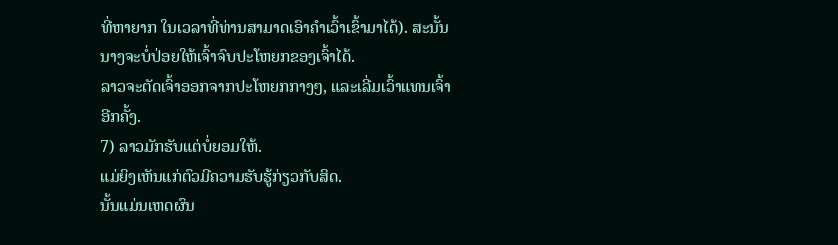ທີ່ຫາຍາກ ໃນເວລາທີ່ທ່ານສາມາດເອົາຄໍາເວົ້າເຂົ້າມາໄດ້). ສະນັ້ນນາງຈະບໍ່ປ່ອຍໃຫ້ເຈົ້າຈົບປະໂຫຍກຂອງເຈົ້າໄດ້.
ລາວຈະຕັດເຈົ້າອອກຈາກປະໂຫຍກກາງໆ, ແລະເລີ່ມເວົ້າແທນເຈົ້າອີກຄັ້ງ.
7) ລາວມັກຮັບແຕ່ບໍ່ຍອມໃຫ້.
ແມ່ຍິງເຫັນແກ່ຕົວມີຄວາມຮັບຮູ້ກ່ຽວກັບສິດ.
ນັ້ນແມ່ນເຫດຜົນ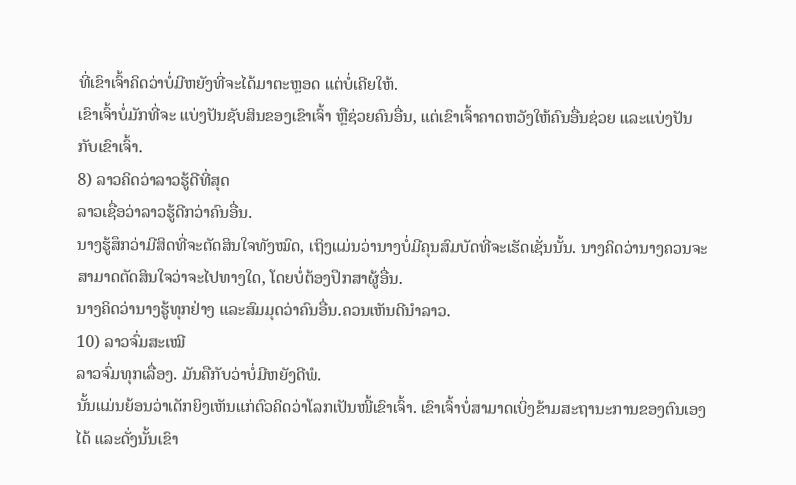ທີ່ເຂົາເຈົ້າຄິດວ່າບໍ່ມີຫຍັງທີ່ຈະໄດ້ມາຕະຫຼອດ ແຕ່ບໍ່ເຄີຍໃຫ້.
ເຂົາເຈົ້າບໍ່ມັກທີ່ຈະ ແບ່ງປັນຊັບສິນຂອງເຂົາເຈົ້າ ຫຼືຊ່ວຍຄົນອື່ນ, ແຕ່ເຂົາເຈົ້າຄາດຫວັງໃຫ້ຄົນອື່ນຊ່ວຍ ແລະແບ່ງປັນກັບເຂົາເຈົ້າ.
8) ລາວຄິດວ່າລາວຮູ້ດີທີ່ສຸດ
ລາວເຊື່ອວ່າລາວຮູ້ດີກວ່າຄົນອື່ນ.
ນາງຮູ້ສຶກວ່າມີສິດທີ່ຈະຕັດສິນໃຈທັງໝົດ, ເຖິງແມ່ນວ່ານາງບໍ່ມີຄຸນສົມບັດທີ່ຈະເຮັດເຊັ່ນນັ້ນ. ນາງຄິດວ່ານາງຄວນຈະສາມາດຕັດສິນໃຈວ່າຈະໄປທາງໃດ, ໂດຍບໍ່ຕ້ອງປຶກສາຜູ້ອື່ນ.
ນາງຄິດວ່ານາງຮູ້ທຸກຢ່າງ ແລະສົມມຸດວ່າຄົນອື່ນ.ຄວນເຫັນດີນຳລາວ.
10) ລາວຈົ່ມສະເໝີ
ລາວຈົ່ມທຸກເລື່ອງ. ມັນຄືກັບວ່າບໍ່ມີຫຍັງດີພໍ.
ນັ້ນແມ່ນຍ້ອນວ່າເດັກຍິງເຫັນແກ່ຕົວຄິດວ່າໂລກເປັນໜີ້ເຂົາເຈົ້າ. ເຂົາເຈົ້າບໍ່ສາມາດເບິ່ງຂ້າມສະຖານະການຂອງຕົນເອງໄດ້ ແລະດັ່ງນັ້ນເຂົາ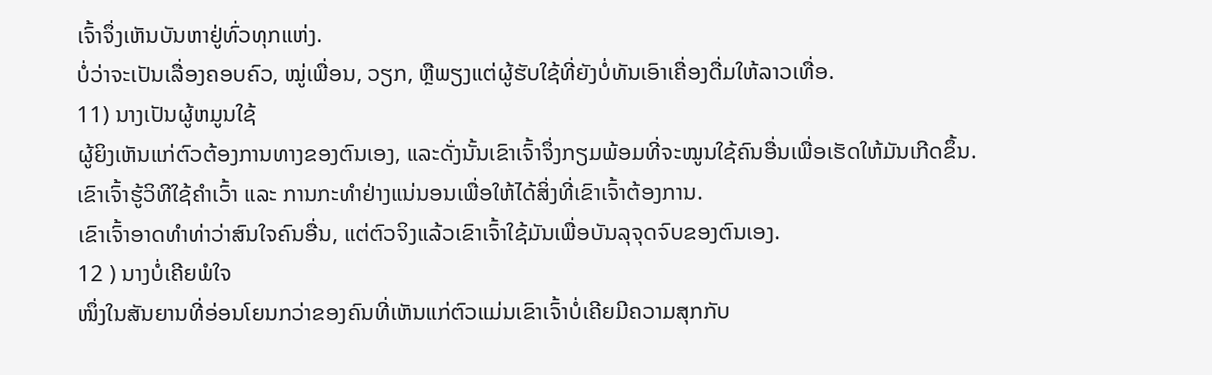ເຈົ້າຈຶ່ງເຫັນບັນຫາຢູ່ທົ່ວທຸກແຫ່ງ.
ບໍ່ວ່າຈະເປັນເລື່ອງຄອບຄົວ, ໝູ່ເພື່ອນ, ວຽກ, ຫຼືພຽງແຕ່ຜູ້ຮັບໃຊ້ທີ່ຍັງບໍ່ທັນເອົາເຄື່ອງດື່ມໃຫ້ລາວເທື່ອ.
11) ນາງເປັນຜູ້ຫມູນໃຊ້
ຜູ້ຍິງເຫັນແກ່ຕົວຕ້ອງການທາງຂອງຕົນເອງ, ແລະດັ່ງນັ້ນເຂົາເຈົ້າຈຶ່ງກຽມພ້ອມທີ່ຈະໝູນໃຊ້ຄົນອື່ນເພື່ອເຮັດໃຫ້ມັນເກີດຂຶ້ນ.
ເຂົາເຈົ້າຮູ້ວິທີໃຊ້ຄຳເວົ້າ ແລະ ການກະທຳຢ່າງແນ່ນອນເພື່ອໃຫ້ໄດ້ສິ່ງທີ່ເຂົາເຈົ້າຕ້ອງການ.
ເຂົາເຈົ້າອາດທຳທ່າວ່າສົນໃຈຄົນອື່ນ, ແຕ່ຕົວຈິງແລ້ວເຂົາເຈົ້າໃຊ້ມັນເພື່ອບັນລຸຈຸດຈົບຂອງຕົນເອງ.
12 ) ນາງບໍ່ເຄີຍພໍໃຈ
ໜຶ່ງໃນສັນຍານທີ່ອ່ອນໂຍນກວ່າຂອງຄົນທີ່ເຫັນແກ່ຕົວແມ່ນເຂົາເຈົ້າບໍ່ເຄີຍມີຄວາມສຸກກັບ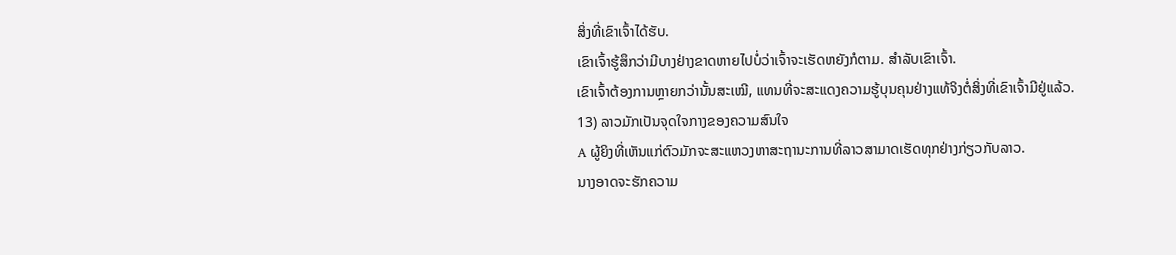ສິ່ງທີ່ເຂົາເຈົ້າໄດ້ຮັບ.
ເຂົາເຈົ້າຮູ້ສຶກວ່າມີບາງຢ່າງຂາດຫາຍໄປບໍ່ວ່າເຈົ້າຈະເຮັດຫຍັງກໍຕາມ. ສໍາລັບເຂົາເຈົ້າ.
ເຂົາເຈົ້າຕ້ອງການຫຼາຍກວ່ານັ້ນສະເໝີ, ແທນທີ່ຈະສະແດງຄວາມຮູ້ບຸນຄຸນຢ່າງແທ້ຈິງຕໍ່ສິ່ງທີ່ເຂົາເຈົ້າມີຢູ່ແລ້ວ.
13) ລາວມັກເປັນຈຸດໃຈກາງຂອງຄວາມສົນໃຈ
A ຜູ້ຍິງທີ່ເຫັນແກ່ຕົວມັກຈະສະແຫວງຫາສະຖານະການທີ່ລາວສາມາດເຮັດທຸກຢ່າງກ່ຽວກັບລາວ.
ນາງອາດຈະຮັກຄວາມ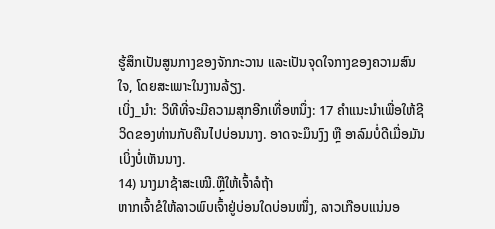ຮູ້ສຶກເປັນສູນກາງຂອງຈັກກະວານ ແລະເປັນຈຸດໃຈກາງຂອງຄວາມສົນໃຈ, ໂດຍສະເພາະໃນງານລ້ຽງ.
ເບິ່ງ_ນຳ: ວິທີທີ່ຈະມີຄວາມສຸກອີກເທື່ອຫນຶ່ງ: 17 ຄໍາແນະນໍາເພື່ອໃຫ້ຊີວິດຂອງທ່ານກັບຄືນໄປບ່ອນນາງ. ອາດຈະມຶນງົງ ຫຼື ອາລົມບໍ່ດີເມື່ອມັນເບິ່ງບໍ່ເຫັນນາງ.
14) ນາງມາຊ້າສະເໝີ.ຫຼືໃຫ້ເຈົ້າລໍຖ້າ
ຫາກເຈົ້າຂໍໃຫ້ລາວພົບເຈົ້າຢູ່ບ່ອນໃດບ່ອນໜຶ່ງ, ລາວເກືອບແນ່ນອ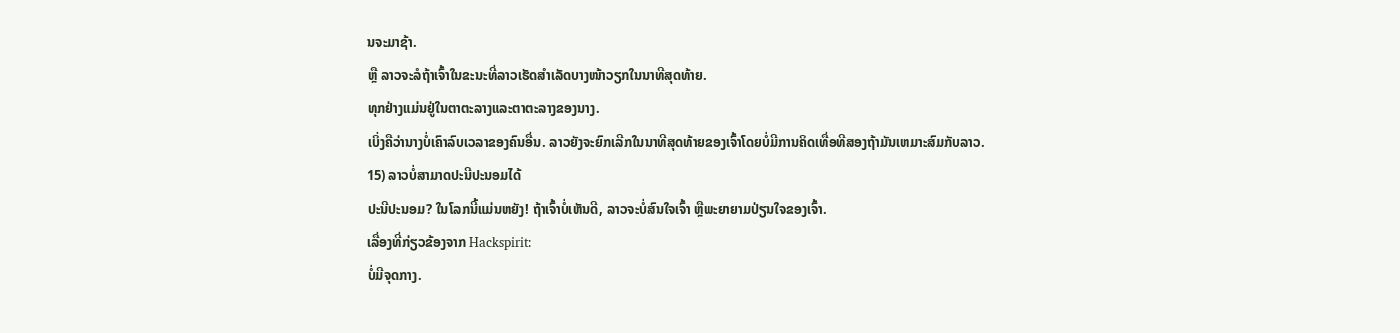ນຈະມາຊ້າ.
ຫຼື ລາວຈະລໍຖ້າເຈົ້າໃນຂະນະທີ່ລາວເຮັດສຳເລັດບາງໜ້າວຽກໃນນາທີສຸດທ້າຍ.
ທຸກຢ່າງແມ່ນຢູ່ໃນຕາຕະລາງແລະຕາຕະລາງຂອງນາງ.
ເບິ່ງຄືວ່ານາງບໍ່ເຄົາລົບເວລາຂອງຄົນອື່ນ. ລາວຍັງຈະຍົກເລີກໃນນາທີສຸດທ້າຍຂອງເຈົ້າໂດຍບໍ່ມີການຄິດເທື່ອທີສອງຖ້າມັນເຫມາະສົມກັບລາວ.
15) ລາວບໍ່ສາມາດປະນີປະນອມໄດ້
ປະນີປະນອມ? ໃນໂລກນີ້ແມ່ນຫຍັງ! ຖ້າເຈົ້າບໍ່ເຫັນດີ, ລາວຈະບໍ່ສົນໃຈເຈົ້າ ຫຼືພະຍາຍາມປ່ຽນໃຈຂອງເຈົ້າ.
ເລື່ອງທີ່ກ່ຽວຂ້ອງຈາກ Hackspirit:
ບໍ່ມີຈຸດກາງ.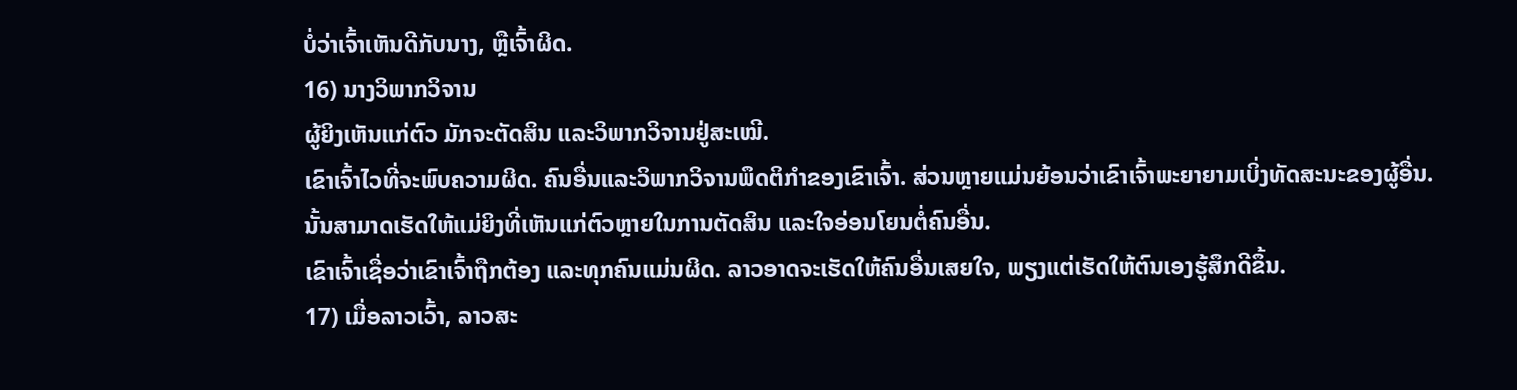ບໍ່ວ່າເຈົ້າເຫັນດີກັບນາງ, ຫຼືເຈົ້າຜິດ.
16) ນາງວິພາກວິຈານ
ຜູ້ຍິງເຫັນແກ່ຕົວ ມັກຈະຕັດສິນ ແລະວິພາກວິຈານຢູ່ສະເໝີ.
ເຂົາເຈົ້າໄວທີ່ຈະພົບຄວາມຜິດ. ຄົນອື່ນແລະວິພາກວິຈານພຶດຕິກໍາຂອງເຂົາເຈົ້າ. ສ່ວນຫຼາຍແມ່ນຍ້ອນວ່າເຂົາເຈົ້າພະຍາຍາມເບິ່ງທັດສະນະຂອງຜູ້ອື່ນ.
ນັ້ນສາມາດເຮັດໃຫ້ແມ່ຍິງທີ່ເຫັນແກ່ຕົວຫຼາຍໃນການຕັດສິນ ແລະໃຈອ່ອນໂຍນຕໍ່ຄົນອື່ນ.
ເຂົາເຈົ້າເຊື່ອວ່າເຂົາເຈົ້າຖືກຕ້ອງ ແລະທຸກຄົນແມ່ນຜິດ. ລາວອາດຈະເຮັດໃຫ້ຄົນອື່ນເສຍໃຈ, ພຽງແຕ່ເຮັດໃຫ້ຕົນເອງຮູ້ສຶກດີຂຶ້ນ.
17) ເມື່ອລາວເວົ້າ, ລາວສະ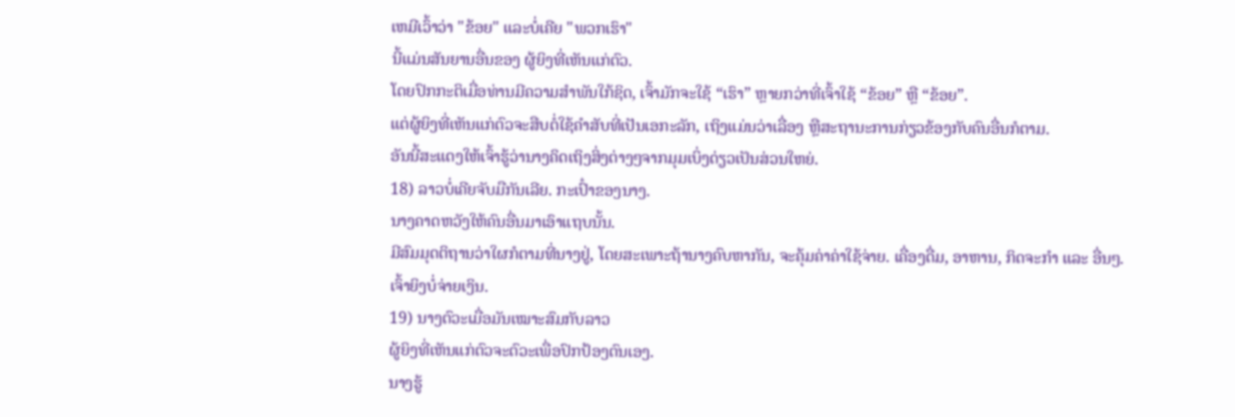ເຫມີເວົ້າວ່າ "ຂ້ອຍ" ແລະບໍ່ເຄີຍ "ພວກເຮົາ"
ນີ້ແມ່ນສັນຍານອື່ນຂອງ ຜູ້ຍິງທີ່ເຫັນແກ່ຕົວ.
ໂດຍປົກກະຕິເມື່ອທ່ານມີຄວາມສຳພັນໃກ້ຊິດ, ເຈົ້າມັກຈະໃຊ້ “ເຮົາ” ຫຼາຍກວ່າທີ່ເຈົ້າໃຊ້ “ຂ້ອຍ” ຫຼື “ຂ້ອຍ”.
ແຕ່ຜູ້ຍິງທີ່ເຫັນແກ່ຕົວຈະສືບຕໍ່ໃຊ້ຄຳສັບທີ່ເປັນເອກະລັກ, ເຖິງແມ່ນວ່າເລື່ອງ ຫຼືສະຖານະການກ່ຽວຂ້ອງກັບຄົນອື່ນກໍຕາມ.
ອັນນີ້ສະແດງໃຫ້ເຈົ້າຮູ້ວ່ານາງຄິດເຖິງສິ່ງຕ່າງໆຈາກມຸມເບິ່ງດ່ຽວເປັນສ່ວນໃຫຍ່.
18) ລາວບໍ່ເຄີຍຈັບມືກັນເລີຍ. ກະເປົ໋າຂອງນາງ.
ນາງຄາດຫວັງໃຫ້ຄົນອື່ນມາເອົາແຖບນັ້ນ.
ມີສົມມຸດຕິຖານວ່າໃຜກໍຕາມທີ່ນາງຢູ່, ໂດຍສະເພາະຖ້ານາງຄົບຫາກັນ, ຈະຄຸ້ມຄ່າຄ່າໃຊ້ຈ່າຍ. ເຄື່ອງດື່ມ, ອາຫານ, ກິດຈະກຳ ແລະ ອື່ນໆ.
ເຈົ້າຍິງບໍ່ຈ່າຍເງິນ.
19) ນາງຕົວະເມື່ອມັນເໝາະສົມກັບລາວ
ຜູ້ຍິງທີ່ເຫັນແກ່ຕົວຈະຕົວະເພື່ອປົກປ້ອງຕົນເອງ.
ນາງຮູ້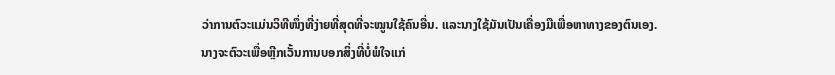ວ່າການຕົວະແມ່ນວິທີໜຶ່ງທີ່ງ່າຍທີ່ສຸດທີ່ຈະໝູນໃຊ້ຄົນອື່ນ. ແລະນາງໃຊ້ມັນເປັນເຄື່ອງມືເພື່ອຫາທາງຂອງຕົນເອງ.
ນາງຈະຕົວະເພື່ອຫຼີກເວັ້ນການບອກສິ່ງທີ່ບໍ່ພໍໃຈແກ່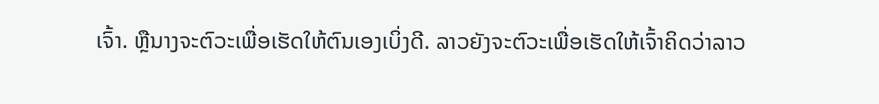ເຈົ້າ. ຫຼືນາງຈະຕົວະເພື່ອເຮັດໃຫ້ຕົນເອງເບິ່ງດີ. ລາວຍັງຈະຕົວະເພື່ອເຮັດໃຫ້ເຈົ້າຄິດວ່າລາວ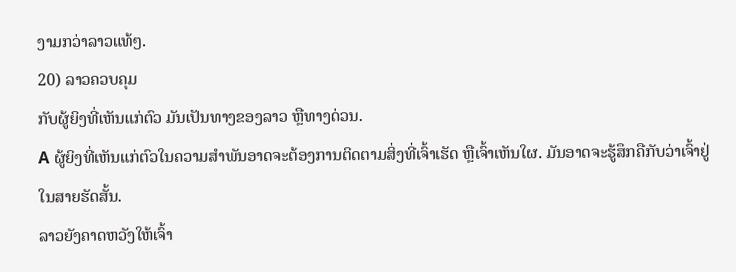ງາມກວ່າລາວແທ້ໆ.
20) ລາວຄວບຄຸມ
ກັບຜູ້ຍິງທີ່ເຫັນແກ່ຕົວ ມັນເປັນທາງຂອງລາວ ຫຼືທາງດ່ວນ.
A ຜູ້ຍິງທີ່ເຫັນແກ່ຕົວໃນຄວາມສຳພັນອາດຈະຕ້ອງການຕິດຕາມສິ່ງທີ່ເຈົ້າເຮັດ ຫຼືເຈົ້າເຫັນໃຜ. ມັນອາດຈະຮູ້ສຶກຄືກັບວ່າເຈົ້າຢູ່ໃນສາຍຮັດສັ້ນ.
ລາວຍັງຄາດຫວັງໃຫ້ເຈົ້າ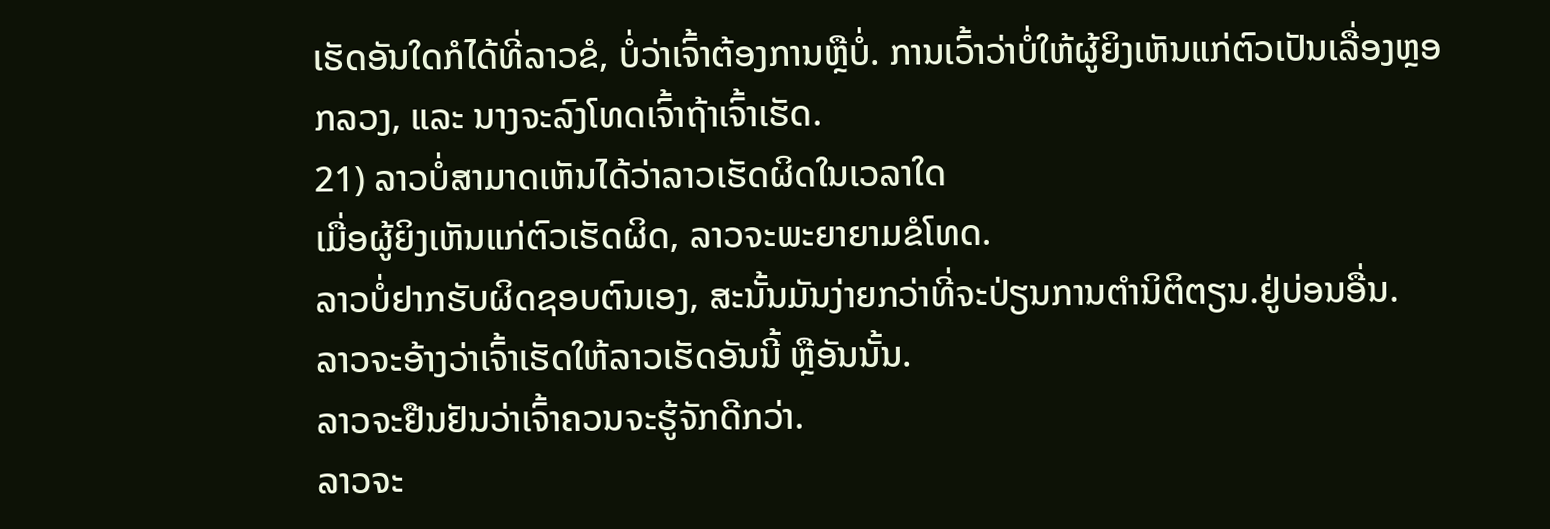ເຮັດອັນໃດກໍໄດ້ທີ່ລາວຂໍ, ບໍ່ວ່າເຈົ້າຕ້ອງການຫຼືບໍ່. ການເວົ້າວ່າບໍ່ໃຫ້ຜູ້ຍິງເຫັນແກ່ຕົວເປັນເລື່ອງຫຼອກລວງ, ແລະ ນາງຈະລົງໂທດເຈົ້າຖ້າເຈົ້າເຮັດ.
21) ລາວບໍ່ສາມາດເຫັນໄດ້ວ່າລາວເຮັດຜິດໃນເວລາໃດ
ເມື່ອຜູ້ຍິງເຫັນແກ່ຕົວເຮັດຜິດ, ລາວຈະພະຍາຍາມຂໍໂທດ.
ລາວບໍ່ຢາກຮັບຜິດຊອບຕົນເອງ, ສະນັ້ນມັນງ່າຍກວ່າທີ່ຈະປ່ຽນການຕໍານິຕິຕຽນ.ຢູ່ບ່ອນອື່ນ.
ລາວຈະອ້າງວ່າເຈົ້າເຮັດໃຫ້ລາວເຮັດອັນນີ້ ຫຼືອັນນັ້ນ.
ລາວຈະຢືນຢັນວ່າເຈົ້າຄວນຈະຮູ້ຈັກດີກວ່າ.
ລາວຈະ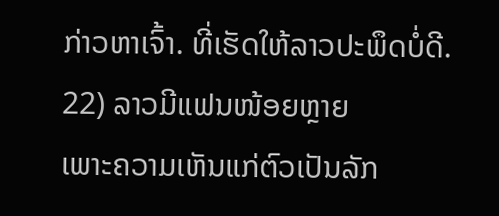ກ່າວຫາເຈົ້າ. ທີ່ເຮັດໃຫ້ລາວປະພຶດບໍ່ດີ.
22) ລາວມີແຟນໜ້ອຍຫຼາຍ
ເພາະຄວາມເຫັນແກ່ຕົວເປັນລັກ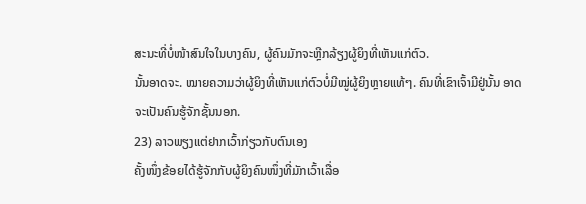ສະນະທີ່ບໍ່ໜ້າສົນໃຈໃນບາງຄົນ, ຜູ້ຄົນມັກຈະຫຼີກລ້ຽງຜູ້ຍິງທີ່ເຫັນແກ່ຕົວ.
ນັ້ນອາດຈະ. ໝາຍຄວາມວ່າຜູ້ຍິງທີ່ເຫັນແກ່ຕົວບໍ່ມີໝູ່ຜູ້ຍິງຫຼາຍແທ້ໆ. ຄົນທີ່ເຂົາເຈົ້າມີຢູ່ນັ້ນ ອາດຈະເປັນຄົນຮູ້ຈັກຊັ້ນນອກ.
23) ລາວພຽງແຕ່ຢາກເວົ້າກ່ຽວກັບຕົນເອງ
ຄັ້ງໜຶ່ງຂ້ອຍໄດ້ຮູ້ຈັກກັບຜູ້ຍິງຄົນໜຶ່ງທີ່ມັກເວົ້າເລື່ອ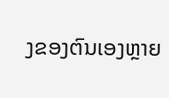ງຂອງຕົນເອງຫຼາຍ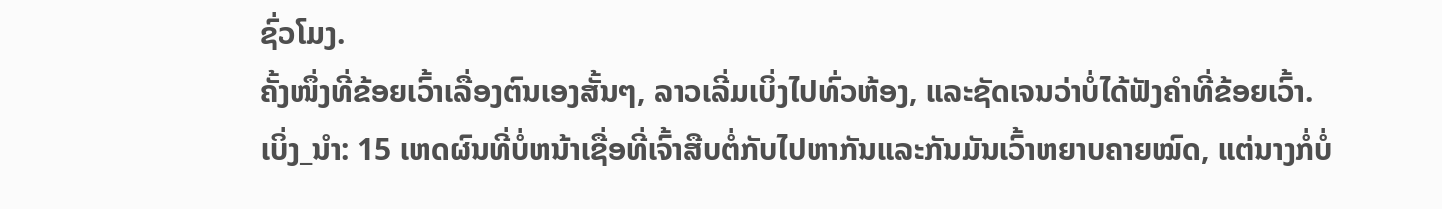ຊົ່ວໂມງ.
ຄັ້ງໜຶ່ງທີ່ຂ້ອຍເວົ້າເລື່ອງຕົນເອງສັ້ນໆ, ລາວເລີ່ມເບິ່ງໄປທົ່ວຫ້ອງ, ແລະຊັດເຈນວ່າບໍ່ໄດ້ຟັງຄຳທີ່ຂ້ອຍເວົ້າ.
ເບິ່ງ_ນຳ: 15 ເຫດຜົນທີ່ບໍ່ຫນ້າເຊື່ອທີ່ເຈົ້າສືບຕໍ່ກັບໄປຫາກັນແລະກັນມັນເວົ້າຫຍາບຄາຍໝົດ, ແຕ່ນາງກໍ່ບໍ່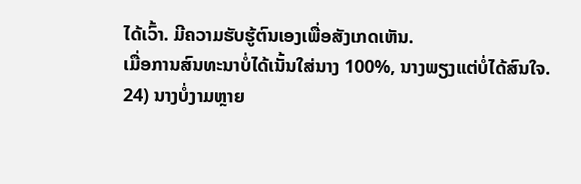ໄດ້ເວົ້າ. ມີຄວາມຮັບຮູ້ຕົນເອງເພື່ອສັງເກດເຫັນ.
ເມື່ອການສົນທະນາບໍ່ໄດ້ເນັ້ນໃສ່ນາງ 100%, ນາງພຽງແຕ່ບໍ່ໄດ້ສົນໃຈ.
24) ນາງບໍ່ງາມຫຼາຍ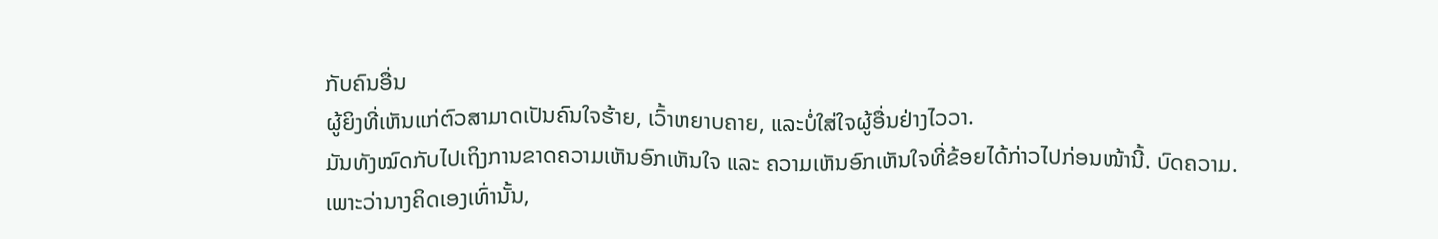ກັບຄົນອື່ນ
ຜູ້ຍິງທີ່ເຫັນແກ່ຕົວສາມາດເປັນຄົນໃຈຮ້າຍ, ເວົ້າຫຍາບຄາຍ, ແລະບໍ່ໃສ່ໃຈຜູ້ອື່ນຢ່າງໄວວາ.
ມັນທັງໝົດກັບໄປເຖິງການຂາດຄວາມເຫັນອົກເຫັນໃຈ ແລະ ຄວາມເຫັນອົກເຫັນໃຈທີ່ຂ້ອຍໄດ້ກ່າວໄປກ່ອນໜ້ານີ້. ບົດຄວາມ.
ເພາະວ່ານາງຄິດເອງເທົ່ານັ້ນ,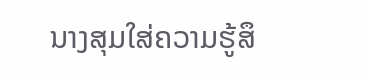ນາງສຸມໃສ່ຄວາມຮູ້ສຶ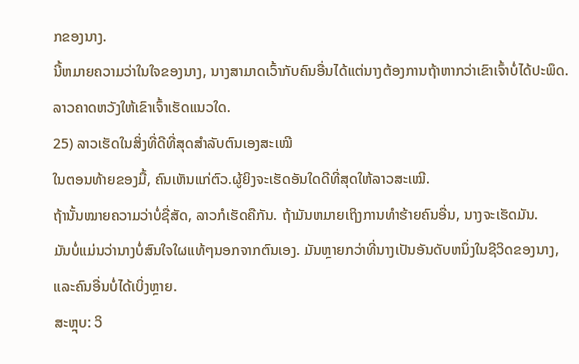ກຂອງນາງ.
ນີ້ຫມາຍຄວາມວ່າໃນໃຈຂອງນາງ, ນາງສາມາດເວົ້າກັບຄົນອື່ນໄດ້ແຕ່ນາງຕ້ອງການຖ້າຫາກວ່າເຂົາເຈົ້າບໍ່ໄດ້ປະພຶດ. ລາວຄາດຫວັງໃຫ້ເຂົາເຈົ້າເຮັດແນວໃດ.
25) ລາວເຮັດໃນສິ່ງທີ່ດີທີ່ສຸດສໍາລັບຕົນເອງສະເໝີ
ໃນຕອນທ້າຍຂອງມື້, ຄົນເຫັນແກ່ຕົວ.ຜູ້ຍິງຈະເຮັດອັນໃດດີທີ່ສຸດໃຫ້ລາວສະເໝີ.
ຖ້ານັ້ນໝາຍຄວາມວ່າບໍ່ຊື່ສັດ, ລາວກໍເຮັດຄືກັນ. ຖ້າມັນຫມາຍເຖິງການທໍາຮ້າຍຄົນອື່ນ, ນາງຈະເຮັດມັນ.
ມັນບໍ່ແມ່ນວ່ານາງບໍ່ສົນໃຈໃຜແທ້ໆນອກຈາກຕົນເອງ. ມັນຫຼາຍກວ່າທີ່ນາງເປັນອັນດັບຫນຶ່ງໃນຊີວິດຂອງນາງ, ແລະຄົນອື່ນບໍ່ໄດ້ເບິ່ງຫຼາຍ.
ສະຫຼຸບ: ວິ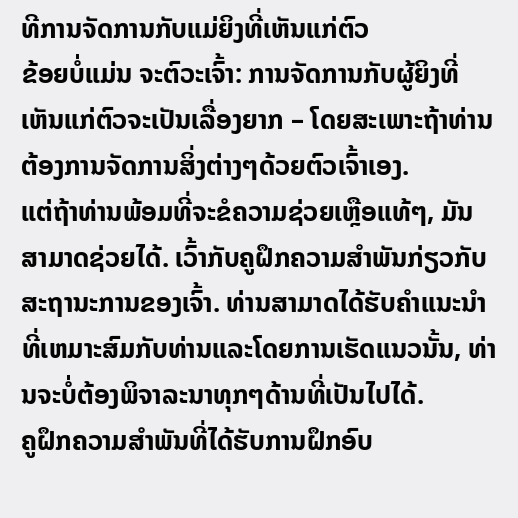ທີການຈັດການກັບແມ່ຍິງທີ່ເຫັນແກ່ຕົວ
ຂ້ອຍບໍ່ແມ່ນ ຈະຕົວະເຈົ້າ: ການຈັດການກັບຜູ້ຍິງທີ່ເຫັນແກ່ຕົວຈະເປັນເລື່ອງຍາກ – ໂດຍສະເພາະຖ້າທ່ານຕ້ອງການຈັດການສິ່ງຕ່າງໆດ້ວຍຕົວເຈົ້າເອງ.
ແຕ່ຖ້າທ່ານພ້ອມທີ່ຈະຂໍຄວາມຊ່ວຍເຫຼືອແທ້ໆ, ມັນສາມາດຊ່ວຍໄດ້. ເວົ້າກັບຄູຝຶກຄວາມສຳພັນກ່ຽວກັບສະຖານະການຂອງເຈົ້າ. ທ່ານສາມາດໄດ້ຮັບຄໍາແນະນໍາທີ່ເຫມາະສົມກັບທ່ານແລະໂດຍການເຮັດແນວນັ້ນ, ທ່ານຈະບໍ່ຕ້ອງພິຈາລະນາທຸກໆດ້ານທີ່ເປັນໄປໄດ້.
ຄູຝຶກຄວາມສຳພັນທີ່ໄດ້ຮັບການຝຶກອົບ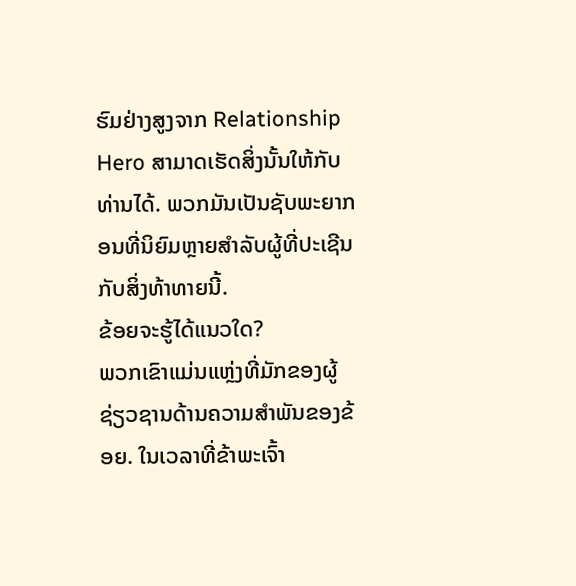ຮົມຢ່າງສູງຈາກ Relationship Hero ສາມາດເຮັດສິ່ງນັ້ນໃຫ້ກັບທ່ານໄດ້. ພວກມັນເປັນຊັບພະຍາກອນທີ່ນິຍົມຫຼາຍສໍາລັບຜູ້ທີ່ປະເຊີນກັບສິ່ງທ້າທາຍນີ້.
ຂ້ອຍຈະຮູ້ໄດ້ແນວໃດ?
ພວກເຂົາແມ່ນແຫຼ່ງທີ່ມັກຂອງຜູ້ຊ່ຽວຊານດ້ານຄວາມສໍາພັນຂອງຂ້ອຍ. ໃນເວລາທີ່ຂ້າພະເຈົ້າ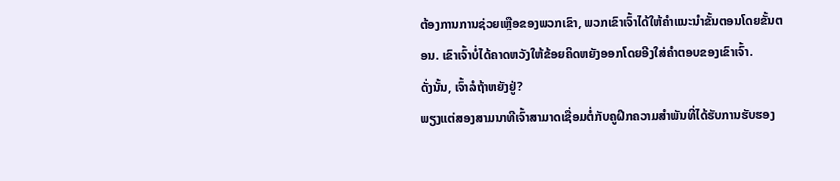ຕ້ອງການການຊ່ວຍເຫຼືອຂອງພວກເຂົາ, ພວກເຂົາເຈົ້າໄດ້ໃຫ້ຄໍາແນະນໍາຂັ້ນຕອນໂດຍຂັ້ນຕອນ. ເຂົາເຈົ້າບໍ່ໄດ້ຄາດຫວັງໃຫ້ຂ້ອຍຄິດຫຍັງອອກໂດຍອີງໃສ່ຄໍາຕອບຂອງເຂົາເຈົ້າ.
ດັ່ງນັ້ນ, ເຈົ້າລໍຖ້າຫຍັງຢູ່?
ພຽງແຕ່ສອງສາມນາທີເຈົ້າສາມາດເຊື່ອມຕໍ່ກັບຄູຝຶກຄວາມສຳພັນທີ່ໄດ້ຮັບການຮັບຮອງ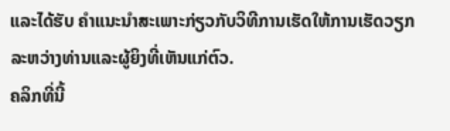ແລະໄດ້ຮັບ ຄໍາແນະນໍາສະເພາະກ່ຽວກັບວິທີການເຮັດໃຫ້ການເຮັດວຽກລະຫວ່າງທ່ານແລະຜູ້ຍິງທີ່ເຫັນແກ່ຕົວ.
ຄລິກທີ່ນີ້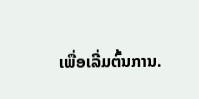ເພື່ອເລີ່ມຕົ້ນການ.